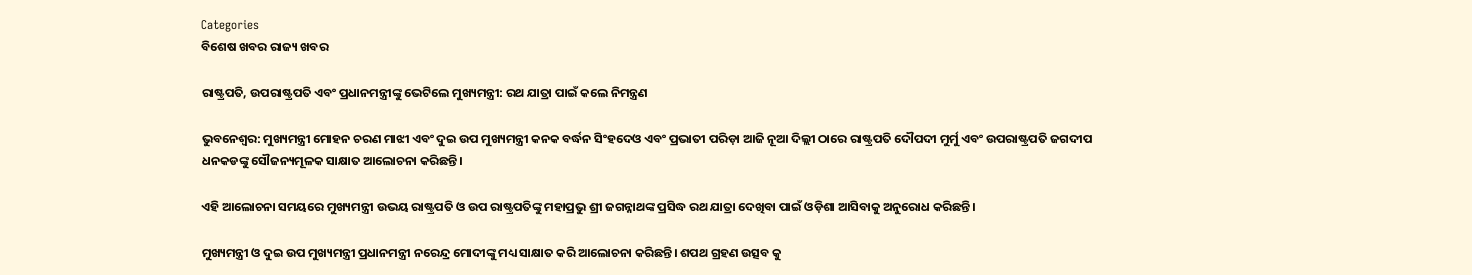Categories
ବିଶେଷ ଖବର ରାଜ୍ୟ ଖବର

ରାଷ୍ଟ୍ରପତି, ଉପରାଷ୍ଟ୍ରପତି ଏବଂ ପ୍ରଧାନମନ୍ତ୍ରୀଙ୍କୁ ଭେଟିଲେ ମୁଖ୍ୟମନ୍ତ୍ରୀ: ରଥ ଯାତ୍ରା ପାଇଁ କଲେ ନିମନ୍ତ୍ରଣ

ଭୁବନେଶ୍ୱର: ମୁଖ୍ୟମନ୍ତ୍ରୀ ମୋହନ ଚରଣ ମାଝୀ ଏବଂ ଦୁଇ ଉପ ମୁଖ୍ୟମନ୍ତ୍ରୀ କନକ ବର୍ଦ୍ଧନ ସିଂହଦେଓ ଏବଂ ପ୍ରଭାତୀ ପରିଡ଼ା ଆଜି ନୂଆ ଦିଲ୍ଲୀ ଠାରେ ରାଷ୍ଟ୍ରପତି ଦୌପଦୀ ମୁର୍ମୁ ଏବଂ ଉପରାଷ୍ଟ୍ରପତି ଜଗଦୀପ ଧନକଡଙ୍କୁ ସୌଜନ୍ୟମୂଳକ ସାକ୍ଷାତ ଆଲୋଚନା କରିଛନ୍ତି।

ଏହି ଆଲୋଚନା ସମୟରେ ମୁଖ୍ୟମନ୍ତ୍ରୀ ଉଭୟ ରାଷ୍ଟ୍ରପତି ଓ ଉପ ରାଷ୍ଟ୍ରପତିଙ୍କୁ ମହାପ୍ରଭୁ ଶ୍ରୀ ଜଗନ୍ନାଥଙ୍କ ପ୍ରସିଦ୍ଧ ରଥ ଯାତ୍ରା ଦେଖିବା ପାଇଁ ଓଡ଼ିଶା ଆସିବାକୁ ଅନୁରୋଧ କରିଛନ୍ତି।

ମୁଖ୍ୟମନ୍ତ୍ରୀ ଓ ଦୁଇ ଉପ ମୁଖ୍ୟମନ୍ତ୍ରୀ ପ୍ରଧାନମନ୍ତ୍ରୀ ନରେନ୍ଦ୍ର ମୋଦୀଙ୍କୁ ମଧ୍ୟ ସାକ୍ଷାତ କରି ଆଲୋଚନା କରିଛନ୍ତି। ଶପଥ ଗ୍ରହଣ ଉତ୍ସବ କୁ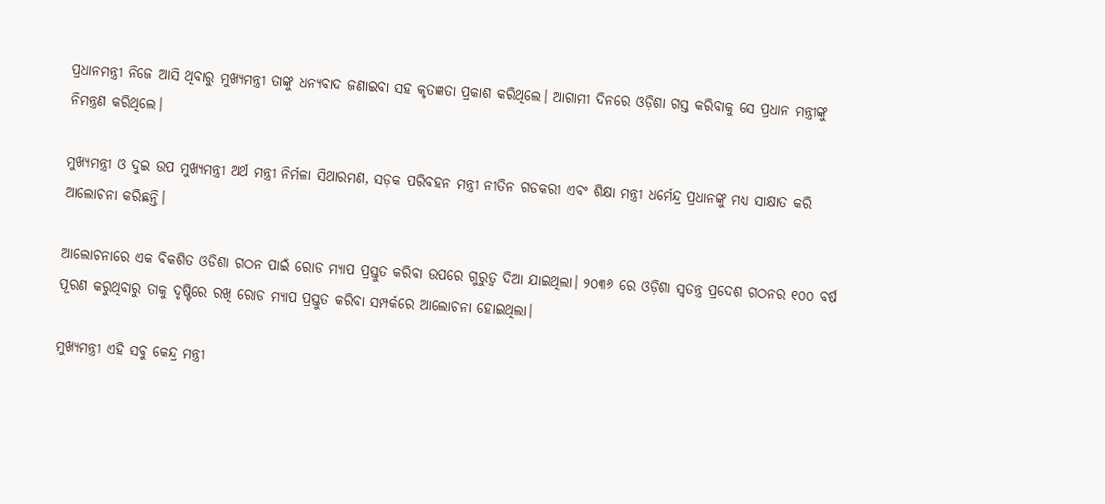ପ୍ରଧାନମନ୍ତ୍ରୀ ନିଜେ ଆସି ଥିବାରୁ ମୁଖ୍ୟମନ୍ତ୍ରୀ ତାଙ୍କୁ ଧନ୍ୟବାଦ ଜଣାଇବା ସହ କୃତଜ୍ଞତା ପ୍ରକାଶ କରିଥିଲେ। ଆଗାମୀ ଦିନରେ ଓଡ଼ିଶା ଗସ୍ତ କରିବାକୁ ସେ ପ୍ରଧାନ ମନ୍ତ୍ରୀଙ୍କୁ ନିମନ୍ତ୍ରଣ କରିଥିଲେ।

ମୁଖ୍ୟମନ୍ତ୍ରୀ ଓ ଦୁଇ ଉପ ମୁଖ୍ୟମନ୍ତ୍ରୀ ଅର୍ଥ ମନ୍ତ୍ରୀ ନିର୍ମଳା ସିଥାରମଣ, ସଡ଼କ ପରିବହନ ମନ୍ତ୍ରୀ ନୀତିନ ଗଡକରୀ ଏବଂ ଶିକ୍ଷା ମନ୍ତ୍ରୀ ଧର୍ମେନ୍ଦ୍ର ପ୍ରଧାନଙ୍କୁ ମଧ୍ୟ ସାକ୍ଷାତ କରି ଆଲୋଚନା କରିଛନ୍ତି।

ଆଲୋଚନାରେ ଏକ ବିକଶିତ ଓଡିଶା ଗଠନ ପାଇଁ ରୋଡ ମ୍ୟାପ ପ୍ରସ୍ତୁତ କରିବା ଉପରେ ଗୁରୁତ୍ବ ଦିଆ ଯାଇଥିଲା। ୨୦୩୬ ରେ ଓଡ଼ିଶା ସ୍ୱତନ୍ତ୍ର ପ୍ରଦେଶ ଗଠନର ୧୦୦ ବର୍ଷ ପୂରଣ କରୁଥିବାରୁ ତାକୁ ଦୃଷ୍ଟିରେ ରଖି ରୋଡ ମ୍ୟାପ ପ୍ରସ୍ତୁତ କରିବା ସମ୍ପର୍କରେ ଆଲୋଚନା ହୋଇଥିଲା।

ମୁଖ୍ୟମନ୍ତ୍ରୀ ଏହି ସବୁ କେନ୍ଦ୍ର ମନ୍ତ୍ରୀ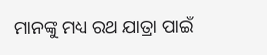ମାନଙ୍କୁ ମଧ୍ୟ ରଥ ଯାତ୍ରା ପାଇଁ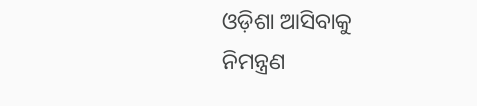ଓଡ଼ିଶା ଆସିବାକୁ ନିମନ୍ତ୍ରଣ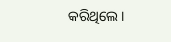କରିଥିଲେ।